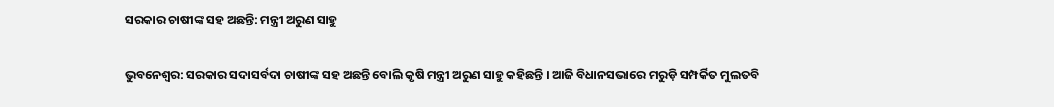ସରକାର ଚାଷୀଙ୍କ ସହ ଅଛନ୍ତି: ମନ୍ତ୍ରୀ ଅରୁଣ ସାହୁ

ଭୁବନେଶ୍ୱର: ସରକାର ସଦାସର୍ବଦା ଚାଷୀଙ୍କ ସହ ଅଛନ୍ତି ବୋଲି କୃଷି ମନ୍ତ୍ରୀ ଅରୁଣ ସାହୁ କହିଛନ୍ତି । ଆଜି ବିଧାନସଭାରେ ମରୁଡ଼ି ସମ୍ପର୍କିତ ମୁଲତବି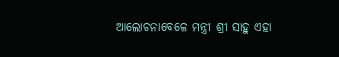ଆଲୋଚନାବେଳେ ମନ୍ତ୍ରୀ ଶ୍ରୀ ସାହୁ ଏହା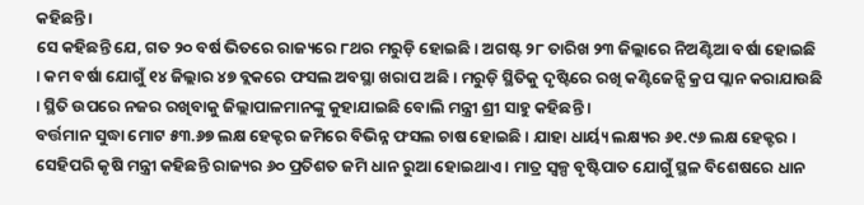କହିଛନ୍ତି ।
ସେ କହିଛନ୍ତି ଯେ, ଗତ ୨୦ ବର୍ଷ ଭିତରେ ରାଜ୍ୟରେ ୮ଥର ମରୁଡ଼ି ହୋଇଛି । ଅଗଷ୍ଟ ୨୮ ତାରିଖ ୨୩ ଜିଲ୍ଲାରେ ନିଅଣ୍ଟିଆ ବର୍ଷା ହୋଇଛି । କମ ବର୍ଷା ଯୋଗୁଁ ୧୪ ଜିଲ୍ଲାର ୪୭ ବ୍ଲକରେ ଫସଲ ଅବସ୍ଥା ଖରାପ ଅଛି । ମରୁଡ଼ି ସ୍ଥିତିକୁ ଦୃଷ୍ଟିରେ ରଖି କଣ୍ଟିଜେନ୍ସି କ୍ରପ ପ୍ଲାନ କରାଯାଉଛି । ସ୍ଥିତି ଉପରେ ନଜର ରଖିବାକୁ ଜିଲ୍ଲାପାଳମାନଙ୍କୁ କୁହାଯାଇଛି ବୋଲି ମନ୍ତ୍ରୀ ଶ୍ରୀ ସାହୁ କହିଛନ୍ତି ।
ବର୍ତ୍ତମାନ ସୁଦ୍ଧା ମୋଟ ୫୩.୬୭ ଲକ୍ଷ ହେକ୍ଟର ଜମିରେ ବିଭିନ୍ନ ଫସଲ ଚାଷ ହୋଇଛି । ଯାହା ଧାର୍ୟ୍ୟ ଲକ୍ଷ୍ୟର ୬୧.୯୬ ଲକ୍ଷ ହେକ୍ଟର । ସେହିପରି କୃଷି ମନ୍ତ୍ରୀ କହିଛନ୍ତି ରାଜ୍ୟର ୬୦ ପ୍ରତିଶତ ଜମି ଧାନ ରୁଆ ହୋଇଥାଏ । ମାତ୍ର ସ୍ବଳ୍ପ ବୃଷ୍ଟିପାତ ଯୋଗୁଁ ସ୍ଥଳ ବିଶେଷରେ ଧାନ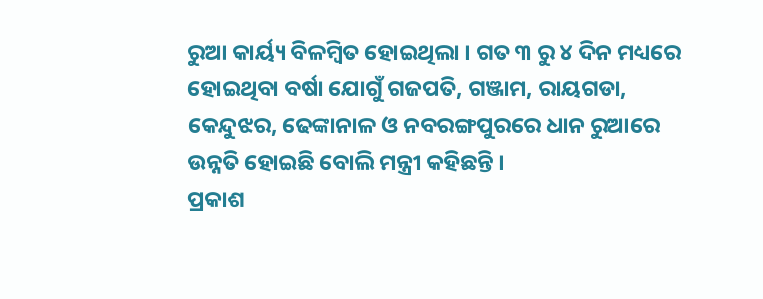ରୁଆ କାର୍ୟ୍ୟ ବିଳମ୍ବିତ ହୋଇଥିଲା । ଗତ ୩ ରୁ ୪ ଦିନ ମଧ୍ୟରେ ହୋଇଥିବା ବର୍ଷା ଯୋଗୁଁ ଗଜପତି, ଗଞ୍ଜାମ, ରାୟଗଡା, କେନ୍ଦୁଝର, ଢେଙ୍କାନାଳ ଓ ନବରଙ୍ଗପୁରରେ ଧାନ ରୁଆରେ ଉନ୍ନତି ହୋଇଛି ବୋଲି ମନ୍ତ୍ରୀ କହିଛନ୍ତି ।
ପ୍ରକାଶ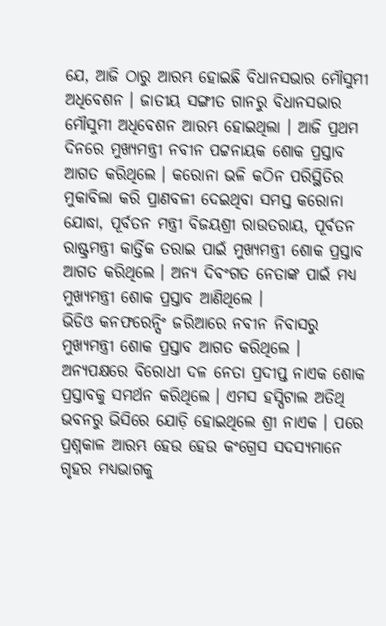ଯେ, ଆଜି ଠାରୁ ଆରମ୍ଭ ହୋଇଛି ବିଧାନସଭାର ମୌସୁମୀ ଅଧିବେଶନ । ଜାତୀୟ ସଙ୍ଗୀତ ଗାନରୁ ବିଧାନସଭାର ମୌସୁମୀ ଅଧିବେଶନ ଆରମ୍ଭ ହୋଇଥିଲା । ଆଜି ପ୍ରଥମ ଦିନରେ ମୁଖ୍ୟମନ୍ତ୍ରୀ ନବୀନ ପଟ୍ଟନାୟକ ଶୋକ ପ୍ରସ୍ତାବ ଆଗତ କରିଥିଲେ । କରୋନା ଭଳି କଠିନ ପରିସ୍ଥିତିର ମୁକାବିଲା କରି ପ୍ରାଣବଳୀ ଦେଇଥିବା ସମସ୍ତ କରୋନା ଯୋଦ୍ଧା, ପୂର୍ବତନ ମନ୍ତ୍ରୀ ବିଜୟଶ୍ରୀ ରାଉତରାୟ, ପୂର୍ବତନ ରାଷ୍ଟ୍ରମନ୍ତ୍ରୀ କାର୍ତ୍ତିକ ତରାଇ ପାଇଁ ମୁଖ୍ୟମନ୍ତ୍ରୀ ଶୋକ ପ୍ରସ୍ତାବ ଆଗତ କରିଥିଲେ । ଅନ୍ୟ ଦିବଂଗତ ନେତାଙ୍କ ପାଇଁ ମଧ୍ୟ ମୁଖ୍ୟମନ୍ତ୍ରୀ ଶୋକ ପ୍ରସ୍ତାବ ଆଣିଥିଲେ ।
ଭିଡିଓ କନଫରେନ୍ସିଂ ଜରିଆରେ ନବୀନ ନିବାସରୁ ମୁଖ୍ୟମନ୍ତ୍ରୀ ଶୋକ ପ୍ରସ୍ତାବ ଆଗତ କରିଥିଲେ ।
ଅନ୍ୟପକ୍ଷରେ ବିରୋଧୀ ଦଳ ନେତା ପ୍ରଦୀପ୍ତ ନାଏକ ଶୋକ ପ୍ରସ୍ତାବକୁ ସମର୍ଥନ କରିଥିଲେ । ଏମସ ହସ୍ପିଟାଲ ଅତିଥି ଭବନରୁ ଭିସିରେ ଯୋଡ଼ି ହୋଇଥିଲେ ଶ୍ରୀ ନାଏକ । ପରେ ପ୍ରଶ୍ନକାଳ ଆରମ୍ଭ ହେଉ ହେଉ କଂଗ୍ରେସ ସଦସ୍ୟମାନେ ଗୃହର ମଧ୍ୟଭାଗକୁ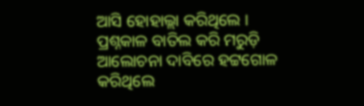ଆସି ହୋହାଲ୍ଲା କରିଥିଲେ । ପ୍ରଶ୍ନକାଳ ବାତିଲ କରି ମରୁଡ଼ି ଆଲୋଚନା ଦାବିରେ ହଟ୍ଟଗୋଳ କରିଥିଲେ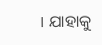। ଯାହାକୁ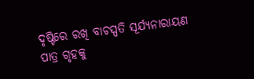ଦୃଷ୍ଟିରେ ରଖି ବାଚସ୍ପତି ସୂର୍ଯ୍ୟନାରାୟଣ ପାତ୍ର ଗୃହକୁ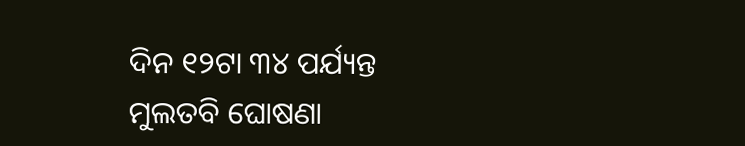ଦିନ ୧୨ଟା ୩୪ ପର୍ଯ୍ୟନ୍ତ ମୁଲତବି ଘୋଷଣା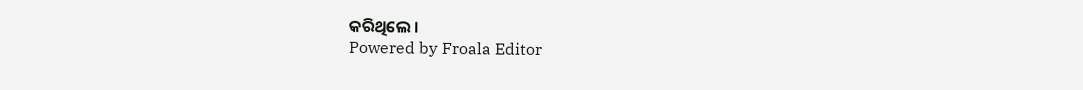କରିଥିଲେ ।
Powered by Froala Editor